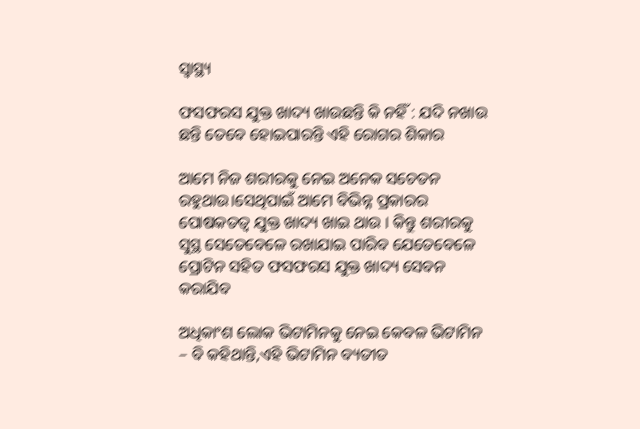ସ୍ୱାସ୍ଥ୍ୟ

ଫସଫରସ ଯୁକ୍ତ ଖାଦ୍ୟ ଖାଉଛନ୍ତି କି ନହିଁ : ଯଦି ନଖାଉ ଛନ୍ତି ତେବେ ହୋଇପାରନ୍ତି ଏହି ରୋଗର ଶିକାର

ଆମେ ନିଜ ଶରୀରକୁ ନେଇ ଅନେକ ସଚେତନ ରହୁଥାଉ।ସେଥିପାଇଁ ଆମେ ବିଭିନ୍ନ ପ୍ରକାରର ପୋଷକତତ୍ଵ ଯୁକ୍ତ ଖାଦ୍ୟ ଖାଇ ଥାଉ । କିନ୍ତୁ ଶରୀରକୁ ସୁସ୍ଥ ସେତେବେଳେ ରଖାଯାଇ ପାରିବ ଯେତେବେଳେ ପ୍ରୋଟିନ ସହିତ ଫସଫରସ ଯୁକ୍ତ ଖାଦ୍ୟ ସେବନ କରାଯିବ

ଅଧିକାଂଶ ଲୋକ ଭିଟାମିନକୁ ନେଇ କେବଳ ଭିଟାମିନ – ବି କହିଥାନ୍ତି,ଏହି ଭିଟାମିନ ବ୍ୟତୀତ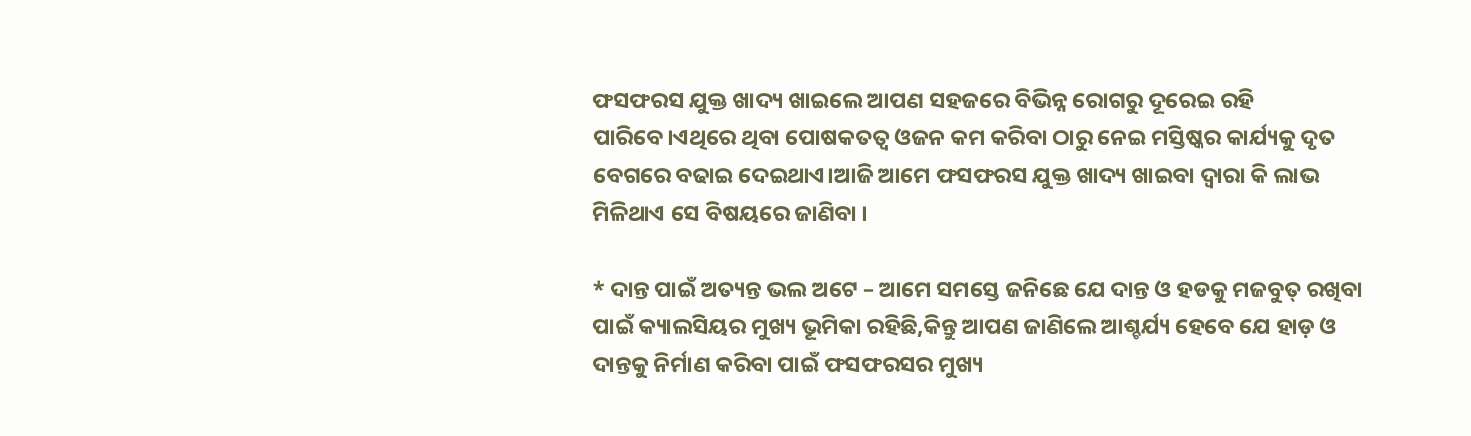ଫସଫରସ ଯୁକ୍ତ ଖାଦ୍ୟ ଖାଇଲେ ଆପଣ ସହଜରେ ବିଭିନ୍ନ ରୋଗରୁ ଦୂରେଇ ରହି ପାରିବେ।ଏଥିରେ ଥିବା ପୋଷକତତ୍ୱ ଓଜନ କମ କରିବା ଠାରୁ ନେଇ ମସ୍ତିଷ୍କର କାର୍ଯ୍ୟକୁ ଦୃତ ବେଗରେ ବଢାଇ ଦେଇଥାଏ।ଆଜି ଆମେ ଫସଫରସ ଯୁକ୍ତ ଖାଦ୍ୟ ଖାଇବା ଦ୍ବାରା କି ଲାଭ ମିଳିଥାଏ ସେ ବିଷୟରେ ଜାଣିବା ।

* ଦାନ୍ତ ପାଇଁ ଅତ୍ୟନ୍ତ ଭଲ ଅଟେ – ଆମେ ସମସ୍ତେ ଜନିଛେ ଯେ ଦାନ୍ତ ଓ ହଡକୁ ମଜବୁତ୍ ରଖିବା ପାଇଁ କ୍ୟାଲସିୟର ମୁଖ୍ୟ ଭୂମିକା ରହିଛି,କିନ୍ତୁ ଆପଣ ଜାଣିଲେ ଆଶ୍ଚର୍ଯ୍ୟ ହେବେ ଯେ ହାଡ଼ ଓ ଦାନ୍ତକୁ ନିର୍ମାଣ କରିବା ପାଇଁ ଫସଫରସର ମୁଖ୍ୟ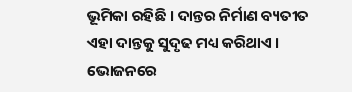ଭୂମିକା ରହିଛି । ଦାନ୍ତର ନିର୍ମାଣ ବ୍ୟତୀତ ଏହା ଦାନ୍ତକୁ ସୁଦୃଢ ମଧ୍ୟ କରିଥାଏ । ଭୋଜନରେ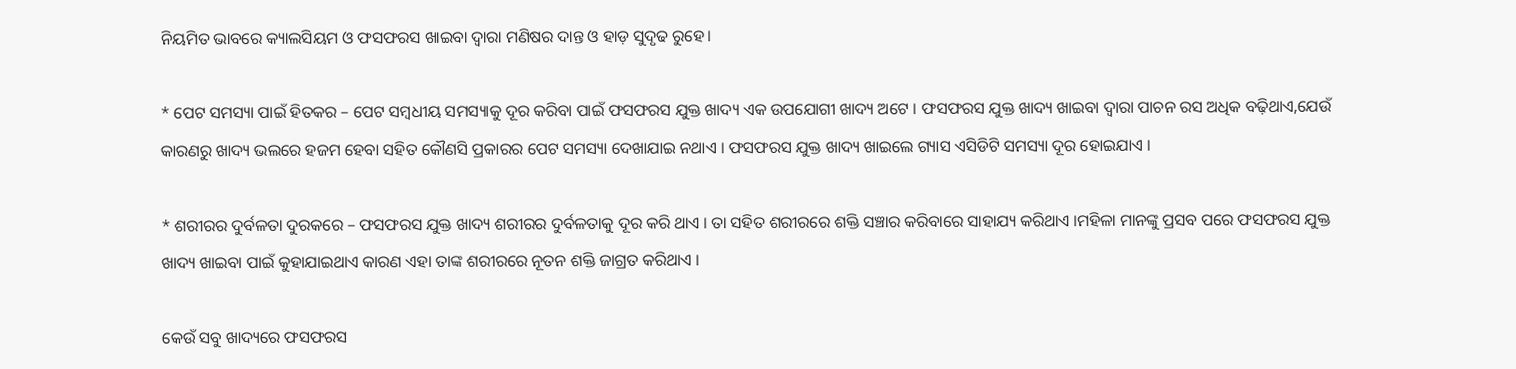ନିୟମିତ ଭାବରେ କ୍ୟାଲସିୟମ ଓ ଫସଫରସ ଖାଇବା ଦ୍ବାରା ମଣିଷର ଦାନ୍ତ ଓ ହାଡ଼ ସୁଦୃଢ ରୁହେ।

* ପେଟ ସମସ୍ୟା ପାଇଁ ହିତକର – ପେଟ ସମ୍ବଧୀୟ ସମସ୍ୟାକୁ ଦୂର କରିବା ପାଇଁ ଫସଫରସ ଯୁକ୍ତ ଖାଦ୍ୟ ଏକ ଉପଯୋଗୀ ଖାଦ୍ୟ ଅଟେ । ଫସଫରସ ଯୁକ୍ତ ଖାଦ୍ୟ ଖାଇବା ଦ୍ବାରା ପାଚନ ରସ ଅଧିକ ବଢ଼ିଥାଏ,ଯେଉଁ କାରଣରୁ ଖାଦ୍ୟ ଭଲରେ ହଜମ ହେବା ସହିତ କୌଣସି ପ୍ରକାରର ପେଟ ସମସ୍ୟା ଦେଖାଯାଇ ନଥାଏ । ଫସଫରସ ଯୁକ୍ତ ଖାଦ୍ୟ ଖାଇଲେ ଗ୍ୟାସ ଏସିଡିଟି ସମସ୍ୟା ଦୂର ହୋଇଯାଏ ।

* ଶରୀରର ଦୁର୍ବଳତା ଦୁରକରେ – ଫସଫରସ ଯୁକ୍ତ ଖାଦ୍ୟ ଶରୀରର ଦୁର୍ବଳତାକୁ ଦୂର କରି ଥାଏ । ତା ସହିତ ଶରୀରରେ ଶକ୍ତି ସଞ୍ଚାର କରିବାରେ ସାହାଯ୍ୟ କରିଥାଏ ।ମହିଳା ମାନଙ୍କୁ ପ୍ରସବ ପରେ ଫସଫରସ ଯୁକ୍ତ ଖାଦ୍ୟ ଖାଇବା ପାଇଁ କୁହାଯାଇଥାଏ କାରଣ ଏହା ତାଙ୍କ ଶରୀରରେ ନୂତନ ଶକ୍ତି ଜାଗ୍ରତ କରିଥାଏ ।

କେଉଁ ସବୁ ଖାଦ୍ୟରେ ଫସଫରସ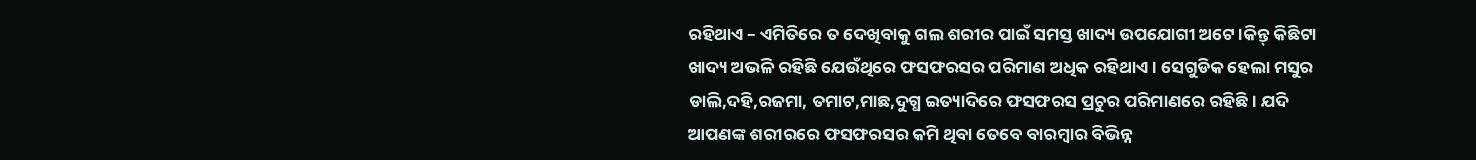ରହିଥାଏ – ଏମିତିରେ ତ ଦେଖିବାକୁ ଗଲ ଶରୀର ପାଇଁ ସମସ୍ତ ଖାଦ୍ୟ ଉପଯୋଗୀ ଅଟେ ।କିନ୍ତ୍ କିଛିଟା ଖାଦ୍ୟ ଅଭଳି ରହିଛି ଯେଉଁଥିରେ ଫସଫରସର ପରିମାଣ ଅଧିକ ରହିଥାଏ । ସେଗୁଡିକ ହେଲା ମସୁର ଡାଲି,ଦହି,ରଜମା, ତମାଟ,ମାଛ,ଦୁଗ୍ଧ ଇତ୍ୟାଦିରେ ଫସଫରସ ପ୍ରଚୁର ପରିମାଣରେ ରହିଛି । ଯଦି ଆପଣଙ୍କ ଶରୀରରେ ଫସଫରସର କମି ଥିବା ତେବେ ବାରମ୍ବାର ବିଭିନ୍ନ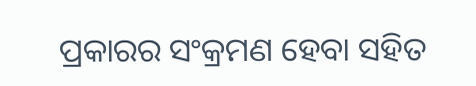ପ୍ରକାରର ସଂକ୍ରମଣ ହେବା ସହିତ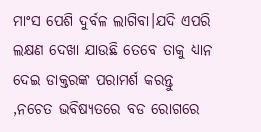ମାଂସ ପେଶି ଦୁର୍ବଳ ଲାଗିବା।ଯଦି ଏପରି ଲକ୍ଷଣ ଦେଖା ଯାଉଛି ତେବେ ତାକୁ ଧ୍ୟାନ ଦେଇ ଡାକ୍ତରଙ୍କ ପରାମର୍ଶ କରନ୍ତୁ ,ନଚେତ ଭବିଷ୍ୟତରେ ବଡ ରୋଗରେ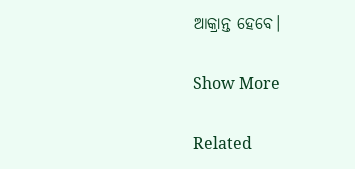ଆକ୍ରାନ୍ତ ହେବେ।

Show More

Related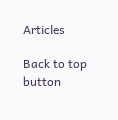Articles

Back to top button